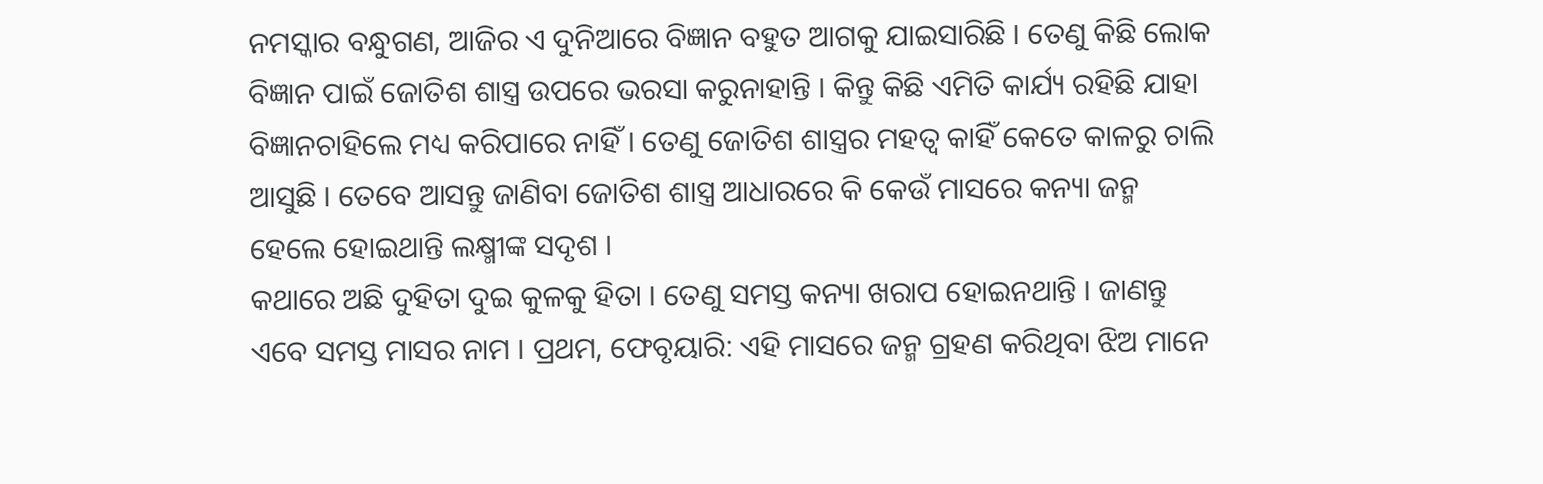ନମସ୍କାର ବନ୍ଧୁଗଣ, ଆଜିର ଏ ଦୁନିଆରେ ବିଜ୍ଞାନ ବହୁତ ଆଗକୁ ଯାଇସାରିଛି । ତେଣୁ କିଛି ଲୋକ ବିଜ୍ଞାନ ପାଇଁ ଜୋତିଶ ଶାସ୍ତ୍ର ଉପରେ ଭରସା କରୁନାହାନ୍ତି । କିନ୍ତୁ କିଛି ଏମିତି କାର୍ଯ୍ୟ ରହିଛି ଯାହା ବିଜ୍ଞାନଚାହିଲେ ମଧ୍ୟ କରିପାରେ ନାହିଁ । ତେଣୁ ଜୋତିଶ ଶାସ୍ତ୍ରର ମହତ୍ଵ କାହିଁ କେତେ କାଳରୁ ଚାଲି ଆସୁଛି । ତେବେ ଆସନ୍ତୁ ଜାଣିବା ଜୋତିଶ ଶାସ୍ତ୍ର ଆଧାରରେ କି କେଉଁ ମାସରେ କନ୍ୟା ଜନ୍ମ ହେଲେ ହୋଇଥାନ୍ତି ଲକ୍ଷ୍ମୀଙ୍କ ସଦୃଶ ।
କଥାରେ ଅଛି ଦୁହିତା ଦୁଇ କୁଳକୁ ହିତା । ତେଣୁ ସମସ୍ତ କନ୍ୟା ଖରାପ ହୋଇନଥାନ୍ତି । ଜାଣନ୍ତୁ ଏବେ ସମସ୍ତ ମାସର ନାମ । ପ୍ରଥମ, ଫେବୃୟାରି: ଏହି ମାସରେ ଜନ୍ମ ଗ୍ରହଣ କରିଥିବା ଝିଅ ମାନେ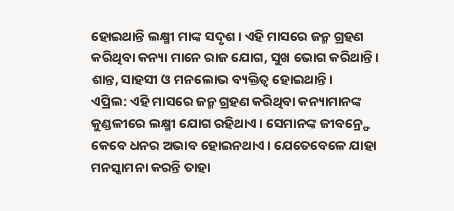ହୋଇଥାନ୍ତି ଲକ୍ଷ୍ମୀ ମାଙ୍କ ସଦୃଶ । ଏହି ମାସରେ ଜନ୍ମ ଗ୍ରହଣ କରିଥିବା କନ୍ୟା ମାନେ ରାଜ ଯୋଗ, ସୁଖ ଭୋଗ କରିଥାନ୍ତି । ଶାନ୍ତ, ସାହସୀ ଓ ମନଲୋଭ ବ୍ୟକ୍ତିତ୍ବ ହୋଇଥାନ୍ତି ।
ଏପ୍ରିଲ: ଏହି ମାସରେ ଜନ୍ମ ଗ୍ରହଣ କରିଥିବା କନ୍ୟାମାନଙ୍କ କୁଣ୍ଡଳୀରେ ଲକ୍ଷ୍ମୀ ଯୋଗ ରହିଥାଏ । ସେମାନଙ୍କ ଜୀବନ୍ର୍ଫେ କେବେ ଧନର ଅଭାବ ହୋଇନଥାଏ । ଯେତେବେଳେ ଯାହା ମନସ୍କାମନା କରନ୍ତି ତାହା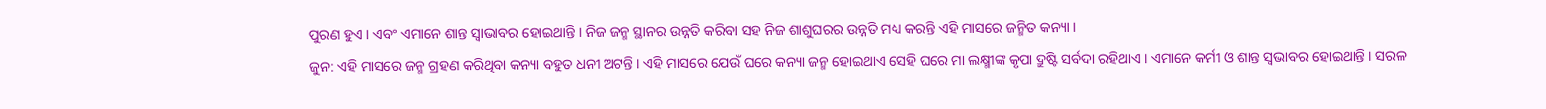ପୁରଣ ହୁଏ । ଏବଂ ଏମାନେ ଶାନ୍ତ ସ୍ଵାଭାବର ହୋଇଥାନ୍ତି । ନିଜ ଜନ୍ମ ସ୍ଥାନର ଉନ୍ନତି କରିବା ସହ ନିଜ ଶାଶୁଘରର ଉନ୍ନତି ମଧ୍ୟ କରନ୍ତି ଏହି ମାସରେ ଜନ୍ମିତ କନ୍ୟା ।
ଜୁନ: ଏହି ମାସରେ ଜନ୍ମ ଗ୍ରହଣ କରିଥିବା କନ୍ୟା ବହୁତ ଧନୀ ଅଟନ୍ତି । ଏହି ମାସରେ ଯେଉଁ ଘରେ କନ୍ୟା ଜନ୍ମ ହୋଇଥାଏ ସେହି ଘରେ ମା ଲକ୍ଷ୍ମୀଙ୍କ କୃପା ଦ୍ରୁଷ୍ଟି ସର୍ବଦା ରହିଥାଏ । ଏମାନେ କର୍ମୀ ଓ ଶାନ୍ତ ସ୍ଵଭାବର ହୋଇଥାନ୍ତି । ସରଳ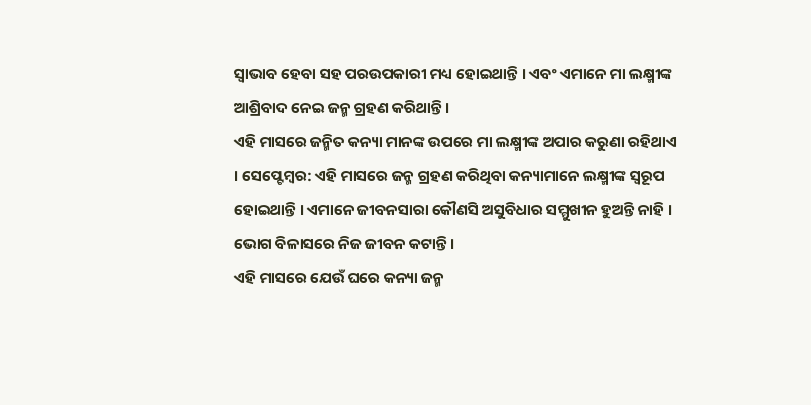ସ୍ଵାଭାବ ହେବା ସହ ପରଉପକାରୀ ମଧ୍ୟ ହୋଇଥାନ୍ତି । ଏବଂ ଏମାନେ ମା ଲକ୍ଷ୍ମୀଙ୍କ ଆଶ୍ରିବାଦ ନେଇ ଜନ୍ମ ଗ୍ରହଣ କରିଥାନ୍ତି ।
ଏହି ମାସରେ ଜନ୍ମିତ କନ୍ୟା ମାନଙ୍କ ଉପରେ ମା ଲକ୍ଷ୍ମୀଙ୍କ ଅପାର କରୁଣା ରହିଥାଏ । ସେପ୍ଟେମ୍ବର: ଏହି ମାସରେ ଜନ୍ମ ଗ୍ରହଣ କରିଥିବା କନ୍ୟାମାନେ ଲକ୍ଷ୍ମୀଙ୍କ ସ୍ଵରୂପ ହୋଇଥାନ୍ତି । ଏମାନେ ଜୀବନସାରା କୌଣସି ଅସୁବିଧାର ସମ୍ମୁଖୀନ ହୁଅନ୍ତି ନାହି । ଭୋଗ ବିଳାସରେ ନିଜ ଜୀବନ କଟାନ୍ତି ।
ଏହି ମାସରେ ଯେଉଁ ଘରେ କନ୍ୟା ଜନ୍ମ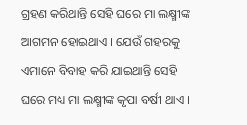ଗ୍ରହଣ କରିଥାନ୍ତି ସେହି ଘରେ ମା ଲକ୍ଷ୍ମୀଙ୍କ ଆଗମନ ହୋଇଥାଏ । ଯେଉଁ ଗହରକୁ ଏମାନେ ବିବାହ କରି ଯାଇଥାନ୍ତି ସେହି ଘରେ ମଧ୍ୟ ମା ଲକ୍ଷ୍ମୀଙ୍କ କୃପା ବର୍ଷୀ ଥାଏ ।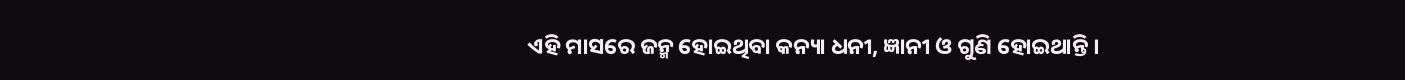ଏହି ମାସରେ ଜନ୍ମ ହୋଇଥିବା କନ୍ୟା ଧନୀ, ଜ୍ଞାନୀ ଓ ଗୁଣି ହୋଇଥାନ୍ତି ।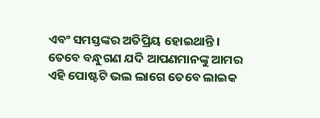ଏବଂ ସମସ୍ତଙ୍କର ଅତିପ୍ରିୟ ହୋଇଥାନ୍ତି । ତେବେ ବନ୍ଧୁଗଣ ଯଦି ଆପଣମାନଙ୍କୁ ଆମର ଏହି ପୋଷ୍ଟଟି ଭଲ ଲାଗେ ତେବେ ଲାଇକ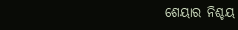ଶେୟାର ନିଶ୍ଚୟ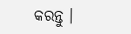କରନ୍ତୁ ।